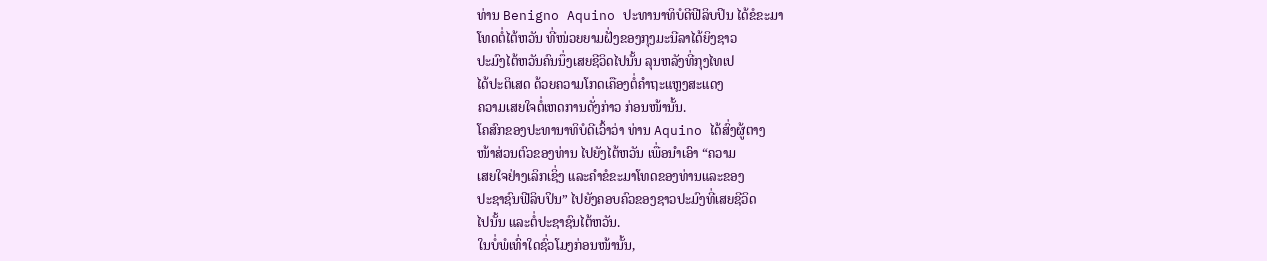ທ່ານ Benigno Aquino ປະທານາທິບໍດີຟີລິບປິນ ໄດ້ຂໍຂະມາ
ໂທດຕໍ່ໄຕ້ຫວັນ ທີ່ໜ່ວຍຍາມຝັ່ງຂອງກຸງມະນີລາໄດ້ຍິງຊາວ
ປະມົງໄຕ້ຫວັນຄົນນຶ່ງເສຍຊີວິດໄປນັ້ນ ລຸນຫລັງທີ່ກຸງໄທເປ
ໄດ້ປະຕິເສດ ດ້ວຍຄວາມໂກດເຄືອງຕໍ່ຄຳຖະແຫຼງສະແດງ
ຄວາມເສຍໃຈຕໍ່ເຫດການດັ່ງກ່າວ ກ່ອນໜ້ານັ້ນ.
ໂຄສົກຂອງປະທານາທິບໍດີເວົ້າວ່າ ທ່ານ Aquino ໄດ້ສົ່ງຜູ້ຕາງ
ໜ້າສ່ວນຕົວຂອງທ່ານ ໄປຍັງໄຕ້ຫວັນ ເພື່ອນຳເອົາ “ຄວາມ
ເສຍໃຈຢ່າງເລິກເຊິ່ງ ແລະຄໍາຂໍຂະມາໂທດຂອງທ່ານແລະຂອງ
ປະຊາຊົນຟີລິບປິນ” ໄປຍັງຄອບຄົວຂອງຊາວປະມົງທີ່ເສຍຊີວິດ
ໄປນັ້ນ ແລະຕໍ່ປະຊາຊົນໄຕ້ຫວັນ.
ໃນບໍ່ພໍເທົ່າໃດຊົ່ວໂມງກ່ອນໜ້ານັ້ນ,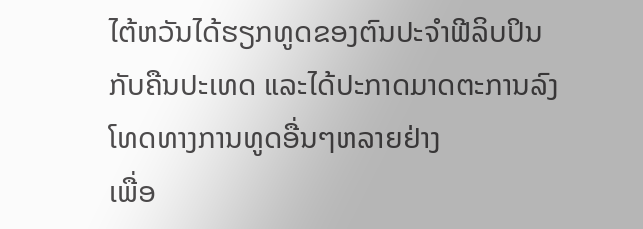ໄຕ້ຫວັນໄດ້ຮຽກທູດຂອງຕົນປະຈໍາຟີລິບປິນ
ກັບຄືນປະເທດ ແລະໄດ້ປະກາດມາດຕະການລົງໂທດທາງການທູດອື່ນໆຫລາຍຢ່າງ
ເພື່ອ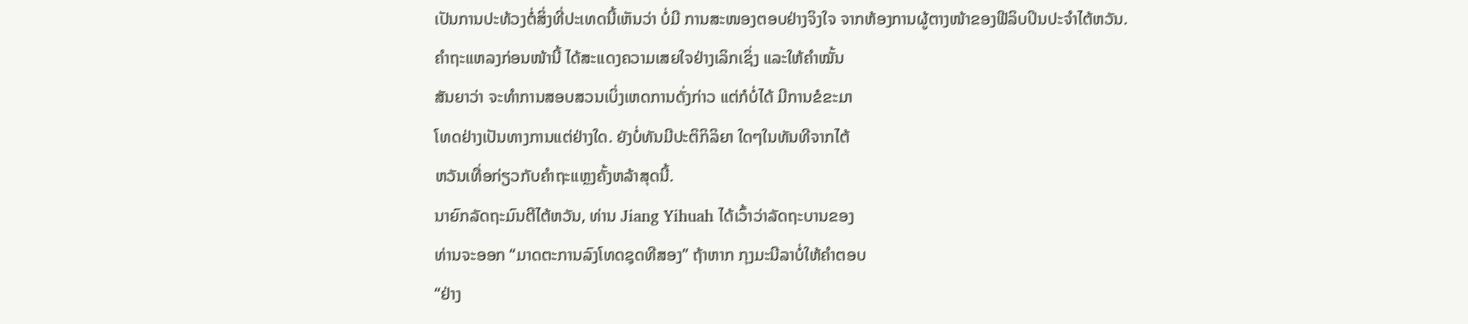ເປັນການປະທ້ວງຕໍ່ສິ່ງທີ່ປະເທດນີ້ເຫັນວ່າ ບໍ່ມີ ການສະໜອງຕອບຢ່າງຈິງໃຈ ຈາກຫ້ອງການຜູ້ຕາງໜ້າຂອງຟີລິບປິນປະຈໍາໄຕ້ຫວັນ.
ຄໍາຖະແຫລງກ່ອນໜ້ານີ້ ໄດ້ສະແດງຄວາມເສຍໃຈຢ່າງເລິກເຊິ່ງ ແລະໃຫ້ຄໍາໝັ້ນ
ສັນຍາວ່າ ຈະທໍາການສອບສວນເບິ່ງເຫດການດັ່ງກ່າວ ແຕ່ກໍບໍ່ໄດ້ ມີການຂໍຂະມາ
ໂທດຢ່າງເປັນທາງການແຕ່ຢ່າງໃດ. ຍັງບໍ່ທັນມີປະຕິກິລິຍາ ໃດໆໃນທັນທີຈາກໄຕ້
ຫວັນເທື່ອກ່ຽວກັບຄຳຖະແຫຼງຄັ້ງຫລ້າສຸດນີ້.
ນາຍົກລັດຖະມົນຕີໄຕ້ຫວັນ, ທ່ານ Jiang Yihuah ໄດ້ເວົ້າວ່າລັດຖະບານຂອງ
ທ່ານຈະອອກ “ມາດຕະການລົງໂທດຊຸດທີສອງ” ຖ້າຫາກ ກຸງມະນີລາບໍ່ໃຫ້ຄຳຕອບ
“ຢ່າງ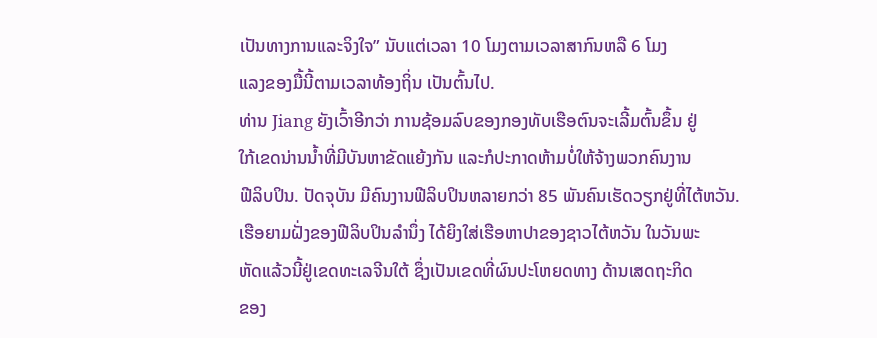ເປັນທາງການແລະຈິງໃຈ” ນັບແຕ່ເວລາ 10 ໂມງຕາມເວລາສາກົນຫລື 6 ໂມງ
ແລງຂອງມື້ນີ້ຕາມເວລາທ້ອງຖິ່ນ ເປັນຕົ້ນໄປ.
ທ່ານ Jiang ຍັງເວົ້າອີກວ່າ ການຊ້ອມລົບຂອງກອງທັບເຮືອຕົນຈະເລີ້ມຕົ້ນຂຶ້ນ ຢູ່
ໃກ້ເຂດນ່ານນໍ້າທີ່ມີບັນຫາຂັດແຍ້ງກັນ ແລະກໍປະກາດຫ້າມບໍ່ໃຫ້ຈ້າງພວກຄົນງານ
ຟີລິບປິນ. ປັດຈຸບັນ ມີຄົນງານຟີລິບປິນຫລາຍກວ່າ 85 ພັນຄົນເຮັດວຽກຢູ່ທີ່ໄຕ້ຫວັນ.
ເຮືອຍາມຝັ່ງຂອງຟີລິບປິນລໍານຶ່ງ ໄດ້ຍິງໃສ່ເຮືອຫາປາຂອງຊາວໄຕ້ຫວັນ ໃນວັນພະ
ຫັດແລ້ວນີ້ຢູ່ເຂດທະເລຈີນໃຕ້ ຊຶ່ງເປັນເຂດທີ່ຜົນປະໂຫຍດທາງ ດ້ານເສດຖະກິດ
ຂອງ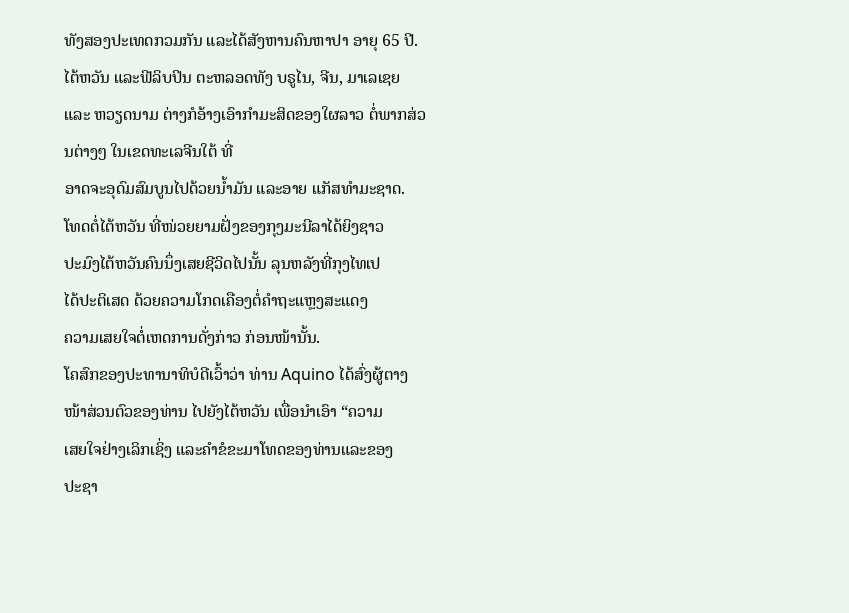ທັງສອງປະເທດກວມກັນ ແລະໄດ້ສັງຫານຄົນຫາປາ ອາຍຸ 65 ປີ.
ໄຕ້ຫວັນ ແລະຟີລິບປິນ ຕະຫລອດທັງ ບຣູໄນ, ຈີນ, ມາເລເຊຍ ແລະ ຫວຽດນາມ ຕ່າງກໍອ້າງເອົາກໍາມະສິດຂອງໃຜລາວ ຕໍ່ພາກສ່ວນຕ່າງໆ ໃນເຂດທະເລຈີນໃຕ້ ທີ່
ອາດຈະອຸດົມສົມບູນໄປດ້ວຍນໍ້າມັນ ແລະອາຍ ແກັສທໍາມະຊາດ.
ໂທດຕໍ່ໄຕ້ຫວັນ ທີ່ໜ່ວຍຍາມຝັ່ງຂອງກຸງມະນີລາໄດ້ຍິງຊາວ
ປະມົງໄຕ້ຫວັນຄົນນຶ່ງເສຍຊີວິດໄປນັ້ນ ລຸນຫລັງທີ່ກຸງໄທເປ
ໄດ້ປະຕິເສດ ດ້ວຍຄວາມໂກດເຄືອງຕໍ່ຄຳຖະແຫຼງສະແດງ
ຄວາມເສຍໃຈຕໍ່ເຫດການດັ່ງກ່າວ ກ່ອນໜ້ານັ້ນ.
ໂຄສົກຂອງປະທານາທິບໍດີເວົ້າວ່າ ທ່ານ Aquino ໄດ້ສົ່ງຜູ້ຕາງ
ໜ້າສ່ວນຕົວຂອງທ່ານ ໄປຍັງໄຕ້ຫວັນ ເພື່ອນຳເອົາ “ຄວາມ
ເສຍໃຈຢ່າງເລິກເຊິ່ງ ແລະຄໍາຂໍຂະມາໂທດຂອງທ່ານແລະຂອງ
ປະຊາ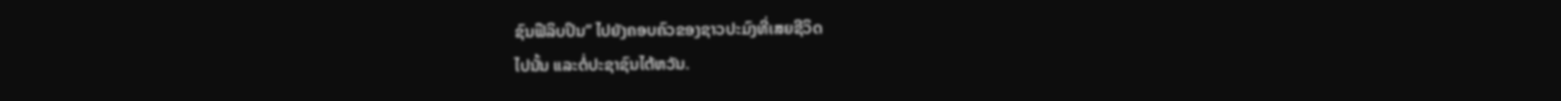ຊົນຟີລິບປິນ” ໄປຍັງຄອບຄົວຂອງຊາວປະມົງທີ່ເສຍຊີວິດ
ໄປນັ້ນ ແລະຕໍ່ປະຊາຊົນໄຕ້ຫວັນ.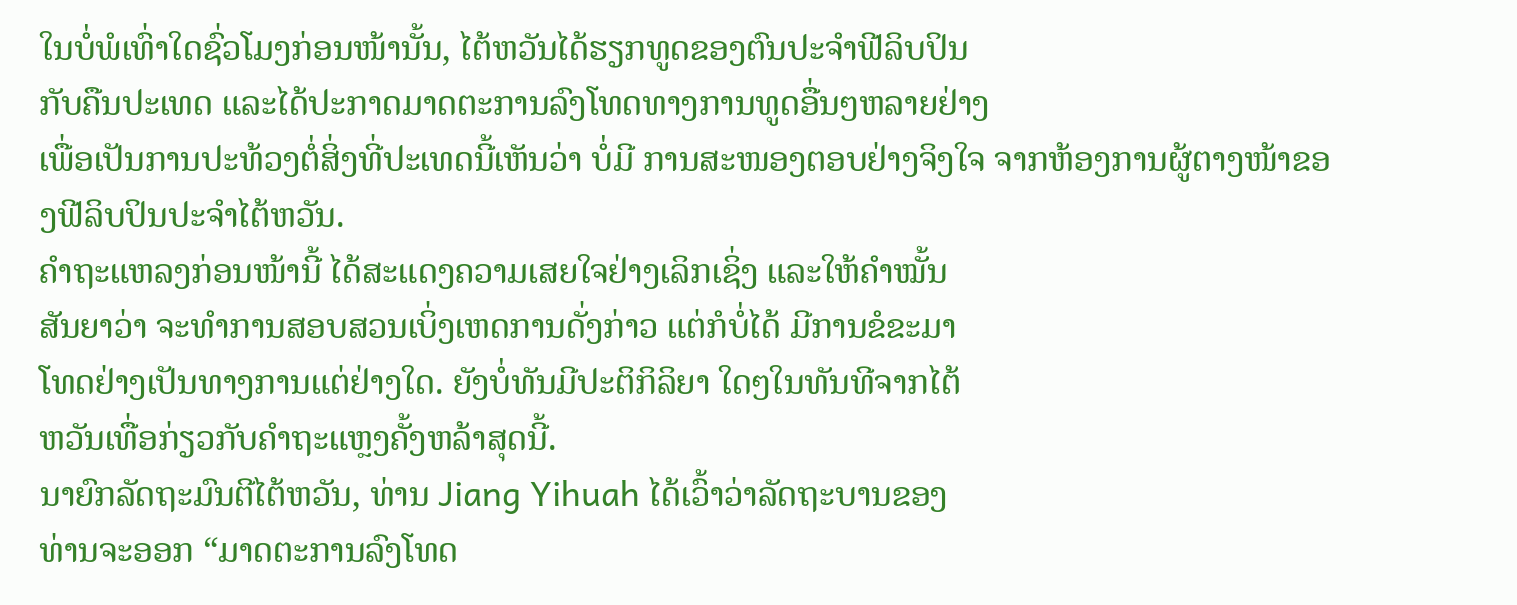ໃນບໍ່ພໍເທົ່າໃດຊົ່ວໂມງກ່ອນໜ້ານັ້ນ, ໄຕ້ຫວັນໄດ້ຮຽກທູດຂອງຕົນປະຈໍາຟີລິບປິນ
ກັບຄືນປະເທດ ແລະໄດ້ປະກາດມາດຕະການລົງໂທດທາງການທູດອື່ນໆຫລາຍຢ່າງ
ເພື່ອເປັນການປະທ້ວງຕໍ່ສິ່ງທີ່ປະເທດນີ້ເຫັນວ່າ ບໍ່ມີ ການສະໜອງຕອບຢ່າງຈິງໃຈ ຈາກຫ້ອງການຜູ້ຕາງໜ້າຂອງຟີລິບປິນປະຈໍາໄຕ້ຫວັນ.
ຄໍາຖະແຫລງກ່ອນໜ້ານີ້ ໄດ້ສະແດງຄວາມເສຍໃຈຢ່າງເລິກເຊິ່ງ ແລະໃຫ້ຄໍາໝັ້ນ
ສັນຍາວ່າ ຈະທໍາການສອບສວນເບິ່ງເຫດການດັ່ງກ່າວ ແຕ່ກໍບໍ່ໄດ້ ມີການຂໍຂະມາ
ໂທດຢ່າງເປັນທາງການແຕ່ຢ່າງໃດ. ຍັງບໍ່ທັນມີປະຕິກິລິຍາ ໃດໆໃນທັນທີຈາກໄຕ້
ຫວັນເທື່ອກ່ຽວກັບຄຳຖະແຫຼງຄັ້ງຫລ້າສຸດນີ້.
ນາຍົກລັດຖະມົນຕີໄຕ້ຫວັນ, ທ່ານ Jiang Yihuah ໄດ້ເວົ້າວ່າລັດຖະບານຂອງ
ທ່ານຈະອອກ “ມາດຕະການລົງໂທດ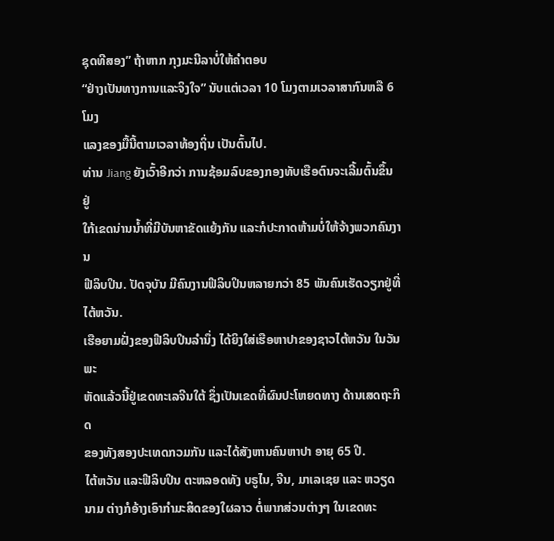ຊຸດທີສອງ” ຖ້າຫາກ ກຸງມະນີລາບໍ່ໃຫ້ຄຳຕອບ
“ຢ່າງເປັນທາງການແລະຈິງໃຈ” ນັບແຕ່ເວລາ 10 ໂມງຕາມເວລາສາກົນຫລື 6 ໂມງ
ແລງຂອງມື້ນີ້ຕາມເວລາທ້ອງຖິ່ນ ເປັນຕົ້ນໄປ.
ທ່ານ Jiang ຍັງເວົ້າອີກວ່າ ການຊ້ອມລົບຂອງກອງທັບເຮືອຕົນຈະເລີ້ມຕົ້ນຂຶ້ນ ຢູ່
ໃກ້ເຂດນ່ານນໍ້າທີ່ມີບັນຫາຂັດແຍ້ງກັນ ແລະກໍປະກາດຫ້າມບໍ່ໃຫ້ຈ້າງພວກຄົນງານ
ຟີລິບປິນ. ປັດຈຸບັນ ມີຄົນງານຟີລິບປິນຫລາຍກວ່າ 85 ພັນຄົນເຮັດວຽກຢູ່ທີ່ໄຕ້ຫວັນ.
ເຮືອຍາມຝັ່ງຂອງຟີລິບປິນລໍານຶ່ງ ໄດ້ຍິງໃສ່ເຮືອຫາປາຂອງຊາວໄຕ້ຫວັນ ໃນວັນພະ
ຫັດແລ້ວນີ້ຢູ່ເຂດທະເລຈີນໃຕ້ ຊຶ່ງເປັນເຂດທີ່ຜົນປະໂຫຍດທາງ ດ້ານເສດຖະກິດ
ຂອງທັງສອງປະເທດກວມກັນ ແລະໄດ້ສັງຫານຄົນຫາປາ ອາຍຸ 65 ປີ.
ໄຕ້ຫວັນ ແລະຟີລິບປິນ ຕະຫລອດທັງ ບຣູໄນ, ຈີນ, ມາເລເຊຍ ແລະ ຫວຽດນາມ ຕ່າງກໍອ້າງເອົາກໍາມະສິດຂອງໃຜລາວ ຕໍ່ພາກສ່ວນຕ່າງໆ ໃນເຂດທະ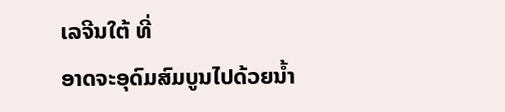ເລຈີນໃຕ້ ທີ່
ອາດຈະອຸດົມສົມບູນໄປດ້ວຍນໍ້າ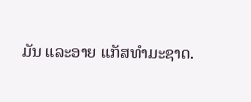ມັນ ແລະອາຍ ແກັສທໍາມະຊາດ.